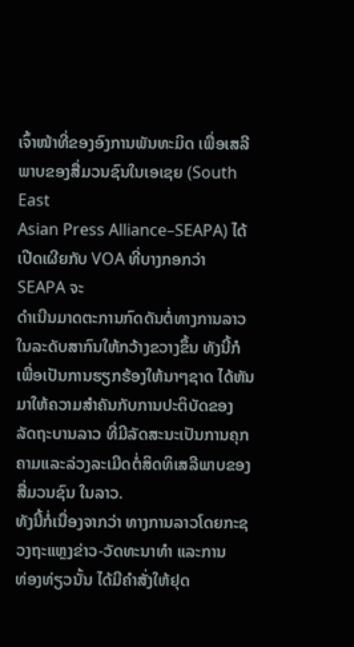ເຈົ້າໜ້າທີ່ຂອງອົງການພັນທະມິດ ເພື່ອເສລີພາບຂອງສື່ມວນຊົນໃນເອເຊຍ (South East
Asian Press Alliance–SEAPA) ໄດ້ເປີດເຜີຍກັບ VOA ທີ່ບາງກອກວ່າ SEAPA ຈະ
ດໍາເນີນມາດຕະການກົດດັນຕໍ່ທາງການລາວໃນລະດັບສາກົນໃຫ້ກວ້າງຂວາງຂຶ້ນ ທັງນີ້ກໍ
ເພື່ອເປັນການຮຽກຮ້ອງໃຫ້ນາໆຊາດ ໄດ້ຫັນມາໃຫ້ຄວາມສໍາຄັນກັບການປະຕິບັດຂອງ
ລັດຖະບານລາວ ທີ່ມີລັດສະນະເປັນການຄຸກຄາມແລະລ່ວງລະເມີດຕໍ່ສິດທິເສລີພາບຂອງ
ສື່ມວນຊົນ ໃນລາວ.
ທັງນີ້ກໍ່ເນື່ອງຈາກວ່າ ທາງການລາວໂດຍກະຊວງຖະແຫຼງຂ່າວ-ວັດທະນາທໍາ ແລະການ
ທ່ອງທ່ຽວນັ້ນ ໄດ້ມີຄໍາສັ່ງໃຫ້ຢຸດ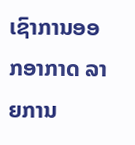ເຊົາການອອກອາກາດ ລາຍການ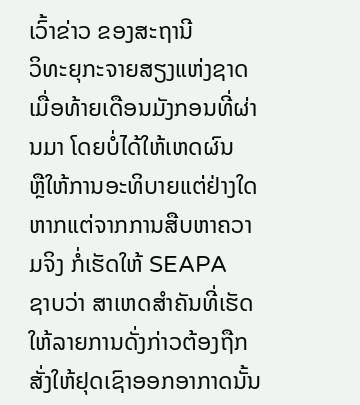ເວົ້າຂ່າວ ຂອງສະຖານີ
ວິທະຍຸກະຈາຍສຽງແຫ່ງຊາດ ເມື່ອທ້າຍເດືອນມັງກອນທີ່ຜ່ານມາ ໂດຍບໍ່ໄດ້ໃຫ້ເຫດຜົນ
ຫຼືໃຫ້ການອະທິບາຍແຕ່ຢ່າງໃດ ຫາກແຕ່ຈາກການສືບຫາຄວາມຈິງ ກໍ່ເຮັດໃຫ້ SEAPA
ຊາບວ່າ ສາເຫດສໍາຄັນທີ່ເຮັດໃຫ້ລາຍການດັ່ງກ່າວຕ້ອງຖືກສັ່ງໃຫ້ຢຸດເຊົາອອກອາກາດນັ້ນ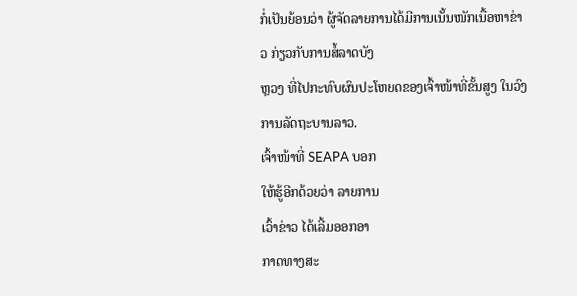ກໍ່ເປັນຍ້ອນວ່າ ຜູ້ຈັດລາຍການໄດ້ມີການເນັ້ນໜັກເນື້ອຫາຂ່າວ ກ່ຽວກັບການສໍ້ລາດບັງ
ຫຼວງ ທີ່ໄປກະທົບຜົນປະໂຫຍດຂອງເຈົ້າໜ້າທີ່ຂັ້ນສູງ ໃນວົງການລັດຖະບານລາວ.
ເຈົ້າໜ້າທີ່ SEAPA ບອກ
ໃຫ້ຮູ້ອີກດ້ວຍວ່າ ລາຍການ
ເວົ້າຂ່າວ ໄດ້ເລີ້ມອອກອາ
ກາດທາງສະ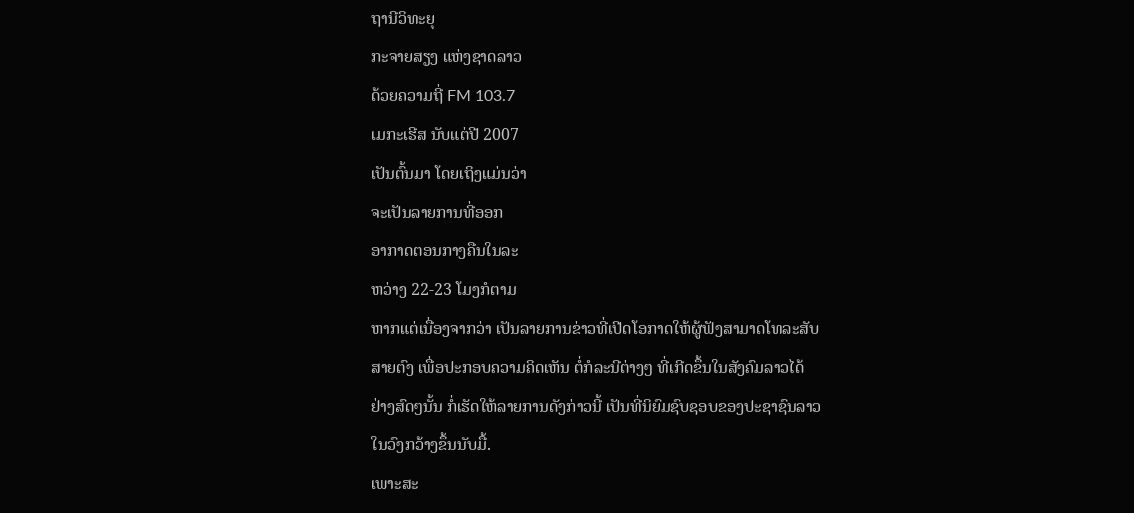ຖານີວິທະຍຸ
ກະຈາຍສຽງ ແຫ່ງຊາດລາວ
ດ້ວຍຄວາມຖີ່ FM 103.7
ເມກະເຮີສ ນັບແຕ່ປີ 2007
ເປັນຕົ້ນມາ ໂດຍເຖິງແມ່ນວ່າ
ຈະເປັນລາຍການທີ່ອອກ
ອາກາດຕອນກາງຄືນໃນລະ
ຫວ່າງ 22-23 ໂມງກໍຕາມ
ຫາກແຕ່ເນື່ອງຈາກວ່າ ເປັນລາຍການຂ່າວທີ່ເປີດໂອກາດໃຫ້ຜູ້ຟັງສາມາດໂທລະສັບ
ສາຍຕົງ ເພື່ອປະກອບຄວາມຄິດເຫັນ ຕໍ່ກໍລະນີຕ່າງໆ ທີ່ເກີດຂຶ້ນໃນສັງຄົມລາວໄດ້
ຢ່າງສົດໆນັ້ນ ກໍ່ເຮັດໃຫ້ລາຍການດັງກ່າວນີ້ ເປັນທີ່ນິຍົມຊົບຊອບຂອງປະຊາຊົນລາວ
ໃນວົງກວ້າງຂຶ້ນນັບມື້.
ເພາະສະ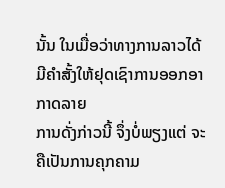ນັ້ນ ໃນເມື່ອວ່າທາງການລາວໄດ້ມີຄໍາສັ້ງໃຫ້ຢຸດເຊົາການອອກອາກາດລາຍ
ການດັ່ງກ່າວນີ້ ຈຶ່ງບໍ່ພຽງແຕ່ ຈະຄືເປັນການຄຸກຄາມ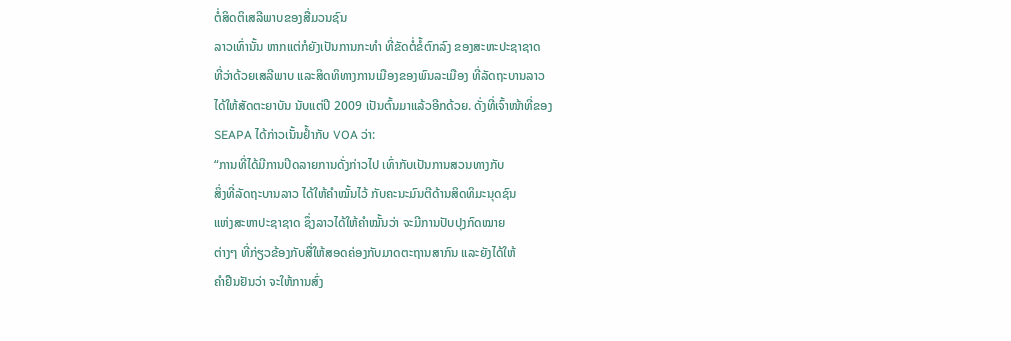ຕໍ່ສິດຕິເສລີພາບຂອງສື່ມວນຊົນ
ລາວເທົ່ານັ້ນ ຫາກແຕ່ກໍຍັງເປັນການກະທໍາ ທີ່ຂັດຕໍ່ຂໍ້ຕົກລົງ ຂອງສະຫະປະຊາຊາດ
ທີ່ວ່າດ້ວຍເສລີພາບ ແລະສິດທິທາງການເມືອງຂອງພົນລະເມືອງ ທີ່ລັດຖະບານລາວ
ໄດ້ໃຫ້ສັດຕະຍາບັນ ນັບແຕ່ປີ 2009 ເປັນຕົ້ນມາແລ້ວອີກດ້ວຍ. ດັ່ງທີ່ເຈົ້າໜ້າທີ່ຂອງ
SEAPA ໄດ້ກ່າວເນັ້ນຢໍ້າກັບ VOA ວ່າ:
“ການທີ່ໄດ້ມີການປິດລາຍການດັ່ງກ່າວໄປ ເທົ່າກັບເປັນການສວນທາງກັບ
ສິ່ງທີ່ລັດຖະບານລາວ ໄດ້ໃຫ້ຄໍາໝັ້ນໄວ້ ກັບຄະນະມົນຕີດ້ານສິດທິມະນຸດຊົນ
ແຫ່ງສະຫາປະຊາຊາດ ຊຶ່ງລາວໄດ້ໃຫ້ຄໍາໝັ້ນວ່າ ຈະມີການປັບປຸງກົດໝາຍ
ຕ່າງໆ ທີ່ກ່ຽວຂ້ອງກັບສື່ໃຫ້ສອດຄ່ອງກັບມາດຕະຖານສາກົນ ແລະຍັງໄດ້ໃຫ້
ຄໍາຢືນຢັນວ່າ ຈະໃຫ້ການສົ່ງ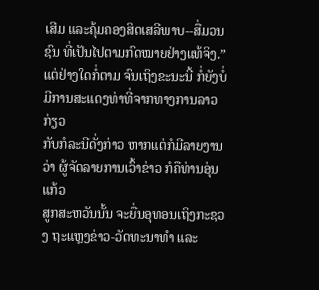ເສີມ ແລະຄຸ້ມຄອງສິດເສລີພາບ--ສື່ມວນຊົນ ທີ່ເປັນໄປຕາມກົດໝາຍຢ່າງແທ້ຈິງ.”
ແຕ່ຢ່າງໃດກໍ່ຕາມ ຈົນເຖິງຂະນະນີ້ ກໍ່ຍັງບໍ່ມີການສະແດງທ່າທີ່ຈາກທາງການລາວກ່ຽວ
ກັບກໍລະນີດັ່ງກ່າວ ຫາກແຕ່ກໍມີລາຍງານວ່າ ຜູ້ຈັດລາຍການເວົ້າຂ່າວ ກໍຄືທ່ານອຸ່ນແກ້ວ
ສູກສະຫວັນນັ້ນ ຈະຍື່ນອຸທອນເຖິງກະຊວງ ຖະແຫຼງຂ່າວ-ວັດທະນາທໍາ ແລະ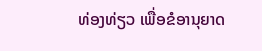ທ່ອງທ່ຽວ ເພື່ອຂໍອານຸຍາດ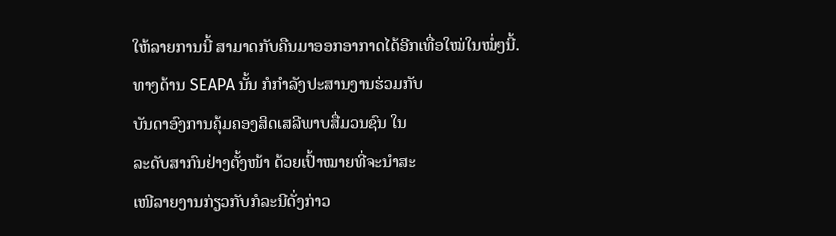ໃຫ້ລາຍການນີ້ ສາມາດກັບຄືນມາອອກອາກາດໄດ້ອີກເທື່ອໃໝ່ໃນໝໍ່ໆນີ້.
ທາງດ້ານ SEAPA ນັ້ນ ກໍກໍາລັງປະສານງານຮ່ວມກັບ
ບັນດາອົງການຄຸ້ມຄອງສິດເສລີພາບສື່ມວນຊົນ ໃນ
ລະດັບສາກົນຢ່າງຕັ້ງໜ້າ ດ້ວຍເປົ້າໝາຍທີ່ຈະນໍາສະ
ເໜີລາຍງານກ່ຽວກັບກໍລະນີດັ່ງກ່າວ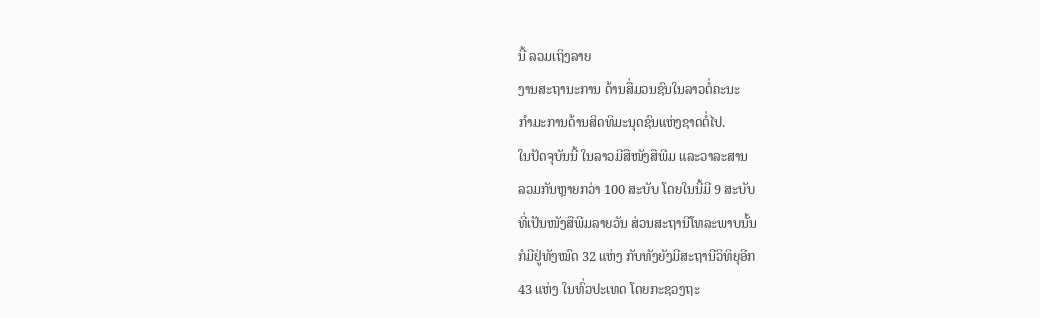ນີ້ ລວມເຖິງລາຍ
ງານສະຖານະການ ດ້ານສື່ມວນຊົນໃນລາວຕໍ່ຄະນະ
ກໍາມະການດ້ານສິດທິມະນຸດຊົນແຫ່ງຊາດຕໍ່ໄປ.
ໃນປັດຈຸບັນນີ້ ໃນລາວມີສືໜັງສືພີມ ແລະວາລະສານ
ລວມກັນຫຼາຍກວ່າ 100 ສະບັບ ໂດຍໃນນີ້ມີ 9 ສະບັບ
ທີ່ເປັນໜັງສືພີມລາຍວັນ ສ່ວນສະຖານີໂທລະພາບນັ້ນ
ກໍມີຢູ່ທັງໝົດ 32 ແຫ່ງ ກັບທັງຍັງມີສະຖານີວິທິຍຸອີກ
43 ແຫ່ງ ໃນທົ່ວປະເທດ ໂດຍກະຊວງຖະ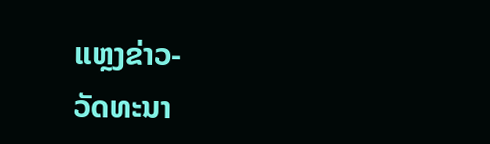ແຫຼງຂ່າວ-
ວັດທະນາ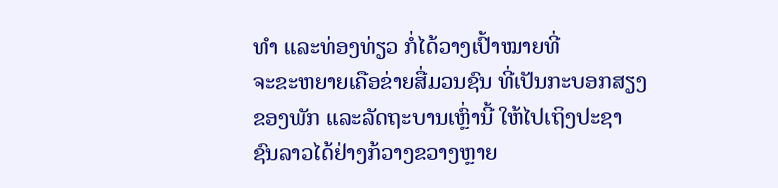ທໍາ ແລະທ່ອງທ່ຽວ ກໍ່ໄດ້ວາງເປົ້າໝາຍທີ່
ຈະຂະຫຍາຍເຄືອຂ່າຍສື່ມວນຊົນ ທີ່ເປັນກະບອກສຽງ
ຂອງພັກ ແລະລັດຖະບານເຫຼົ່ານີ້ ໃຫ້ໄປເຖິງປະຊາ
ຊົນລາວໄດ້ຢ່າງກ້ວາງຂວາງຫຼາຍ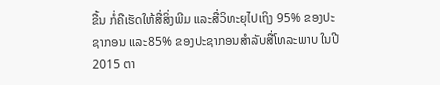ຂື້ນ ກໍ່ຄືເຮັດໃຫ້ສື່ສິ່ງພີມ ແລະສື່ວິທະຍຸໄປເຖິງ 95% ຂອງປະຊາກອນ ແລະ85% ຂອງປະຊາກອນສໍາລັບສື່ໂທລະພາບ ໃນປີ 2015 ຕາ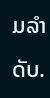ມລໍາດັບ.